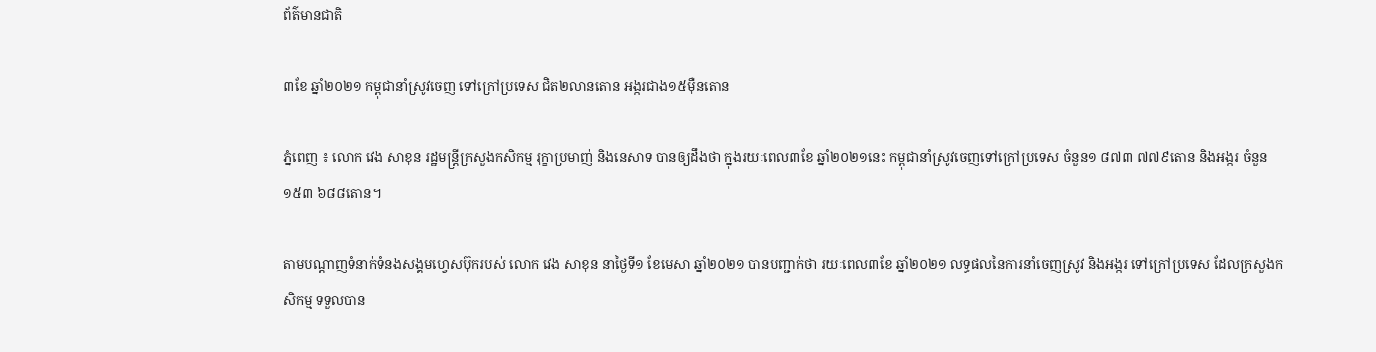ព័ត៌មានជាតិ

៣ខែ ឆ្នាំ២០២១ កម្ពុជានាំស្រូវចេញ ទៅក្រៅប្រទេស ជិត២លានតោន អង្ករជាង១៥ម៉ឺនតោន

ភ្នំពេញ ៖ លោក វេង សាខុន រដ្ឋមន្រ្តីក្រសួងកសិកម្ម រុក្ខាប្រមាញ់ និងនេសាទ បានឲ្យដឹងថា ក្នុងរយៈពេល៣ខែ ឆ្នាំ២០២១នេះ កម្ពុជានាំស្រូវចេញទៅក្រៅប្រទេស ចំនួន១ ៨៧៣ ៧៧៩តោន និងអង្ករ ចំនួន១៥៣ ៦៨៨តោន។

តាមបណ្ដាញទំនាក់ទំនងសង្គមហ្វេសប៊ុករបស់ លោក វេង សាខុន នាថ្ងៃទី១ ខែមេសា ឆ្នាំ២០២១ បានបញ្ជាក់ថា រយៈពេល៣ខែ ឆ្នាំ២០២១ លទ្ធផលនៃការនាំចេញស្រូវ និងអង្ករ ទៅក្រៅប្រទេស ដែលក្រសួងកសិកម្ម ទទួលបាន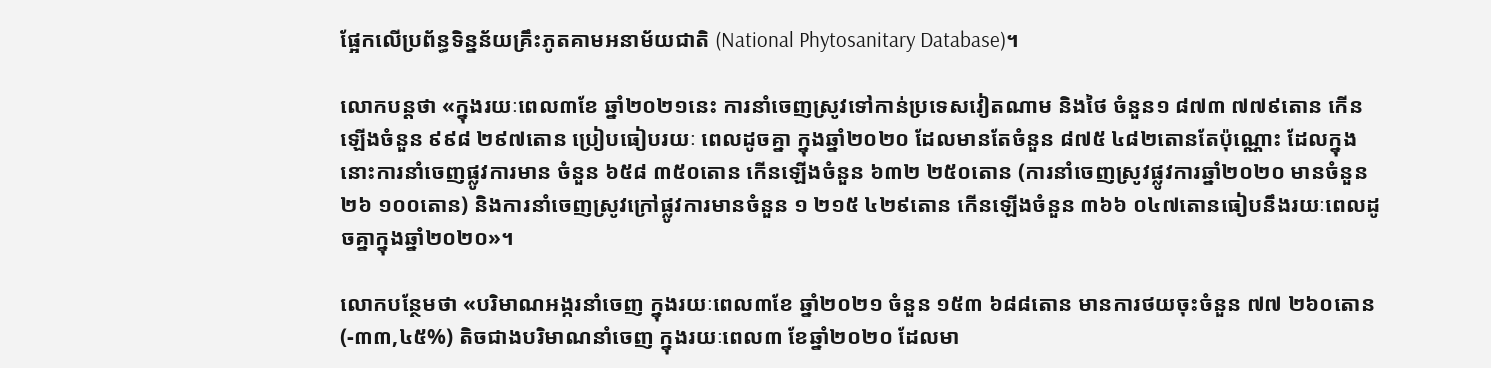ផ្អែកលើប្រព័ន្ធទិន្នន័យគ្រឹះភូតគាមអនាម័យជាតិ (National Phytosanitary Database)។

លោកបន្ដថា «ក្នុងរយៈពេល៣ខែ ឆ្នាំ២០២១នេះ ការនាំចេញស្រូវទៅកាន់ប្រទេសវៀតណាម និងថៃ ចំនួន១ ៨៧៣ ៧៧៩តោន កើនឡើងចំនួន ៩៩៨ ២៩៧តោន ប្រៀបធៀបរយៈ ពេលដូចគ្នា ក្នុងឆ្នាំ២០២០ ដែលមានតែចំនួន ៨៧៥ ៤៨២តោនតែប៉ុណ្ណោះ ដែលក្នុងនោះការនាំចេញផ្លូវការមាន ចំនួន ៦៥៨ ៣៥០តោន កើនឡើងចំនួន ៦៣២ ២៥០តោន (ការនាំចេញស្រូវផ្លូវការឆ្នាំ២០២០ មានចំនួន ២៦ ១០០តោន) និងការនាំចេញស្រូវក្រៅផ្លូវការមានចំនួន ១ ២១៥ ៤២៩តោន កើនឡើងចំនួន ៣៦៦ ០៤៧តោនធៀបនឹងរយៈពេលដូចគ្នាក្នុងឆ្នាំ២០២០»។

លោកបន្ថែមថា «បរិមាណអង្ករនាំចេញ ក្នុងរយៈពេល៣ខែ ឆ្នាំ២០២១ ចំនួន ១៥៣ ៦៨៨តោន មានការថយចុះចំនួន ៧៧ ២៦០តោន (-៣៣,៤៥%) តិចជាងបរិមាណនាំចេញ ក្នុងរយៈពេល៣ ខែឆ្នាំ២០២០ ដែលមា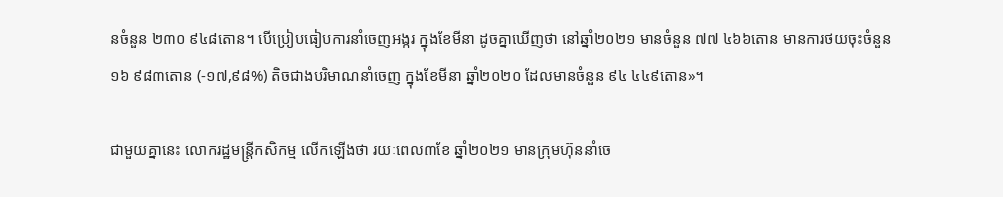នចំនួន ២៣០ ៩៤៨តោន។ បើប្រៀបធៀបការនាំចេញអង្ករ ក្នុងខែមីនា ដូចគ្នាឃើញថា នៅឆ្នាំ២០២១ មានចំនួន ៧៧ ៤៦៦តោន មានការថយចុះចំនួន ១៦ ៩៨៣តោន (-១៧,៩៨%) តិចជាងបរិមាណនាំចេញ ក្នុងខែមីនា ឆ្នាំ២០២០ ដែលមានចំនួន ៩៤ ៤៤៩តោន»។

ជាមួយគ្នានេះ លោករដ្ឋមន្រ្តីកសិកម្ម លើកឡើងថា រយៈពេល៣ខែ ឆ្នាំ២០២១ មានក្រុមហ៊ុននាំចេ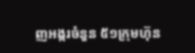ញអង្ករចំនួន ៥១ក្រុមហ៊ុន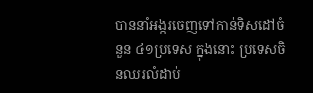បាននាំអង្ករចេញទៅកាន់ទិសដៅចំនួន ៤១ប្រទេស ក្នុងនោះ ប្រទេសចិនឈរលំដាប់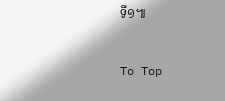ទី១៕

To Top